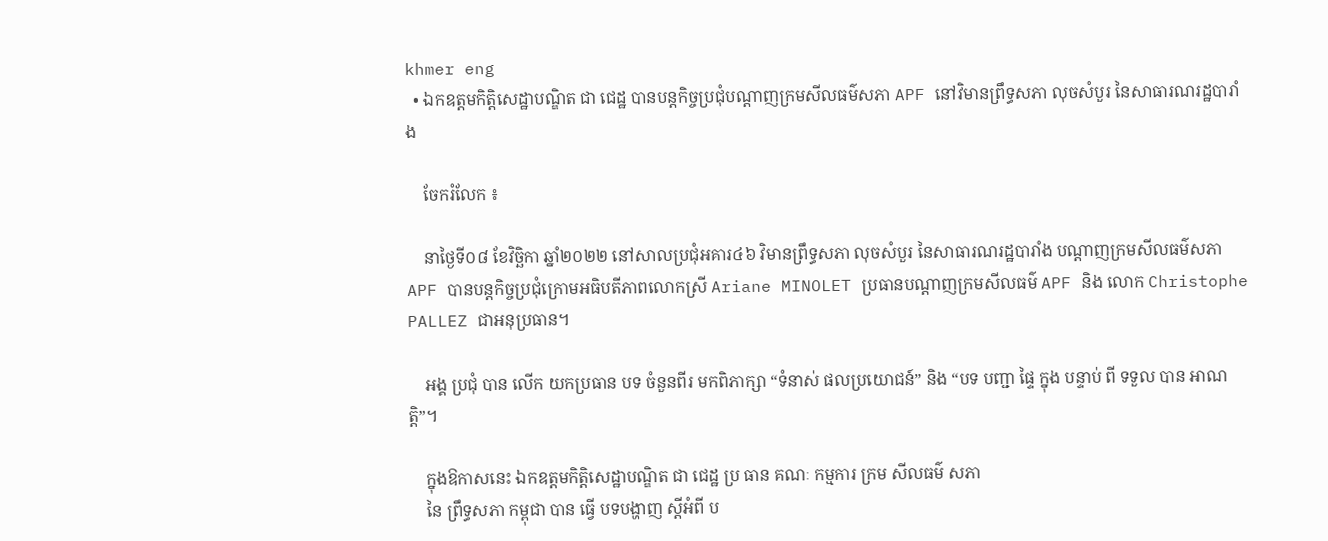khmer eng
  • ឯកឧត្តមកិត្តិសេដ្ឋាបណ្ឌិត ជា ជេដ្ឋ បានបន្តកិច្ចប្រជុំបណ្ដាញក្រមសីលធម៌សភា APF នៅវិមានព្រឹទ្ធសភា លុចសំបួរ នៃសាធារណរដ្ឋបារាំង

    ចែករំលែក ៖

    នាថ្ងៃទី០៨ ខែវិច្ឆិកា ឆ្នាំ២០២២ នៅសាលប្រជុំអគារ៤៦ វិមានព្រឹទ្ធសភា លុចសំបួរ នៃសាធារណរដ្ឋបារាំង បណ្ដាញក្រមសីលធម៌សភា APF បានបន្តកិច្ចប្រជុំក្រោមអធិបតីភាពលោកស្រី Ariane MINOLET ប្រធានបណ្តាញក្រមសីលធម៌ APF និង លោក Christophe PALLEZ ជាអនុប្រធាន។

    អង្គ ប្រជុំ បាន លើក យកប្រធាន បទ ចំនួនពីរ មកពិភាក្សា “ទំនាស់ ផលប្រយោជន៍” និង “បទ បញ្ជា ផ្ទៃ ក្នុង បន្ទាប់ ពី ទទួល បាន អាណត្តិ”។

    ក្នុងឱកាសនេះ ឯកឧត្តមកិត្តិសេដ្ឋាបណ្ឌិត ជា ជេដ្ឋ ប្រ ធាន គណៈ កម្មការ ក្រម សីលធម៌ សភា
    នៃ ព្រឹទ្ធសភា កម្ពុជា បាន ធ្វើ បទបង្ហាញ ស្តីអំពី ប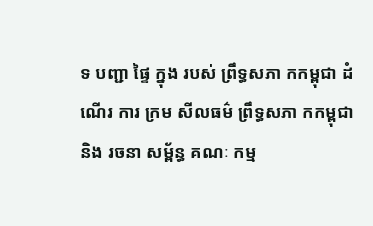ទ បញ្ជា ផ្ទៃ ក្នុង របស់ ព្រឹទ្ធសភា កកម្ពុជា ដំណើរ ការ ក្រម សីលធម៌ ព្រឹទ្ធសភា កកម្ពុជា និង រចនា សម្ព័ន្ធ គណៈ កម្ម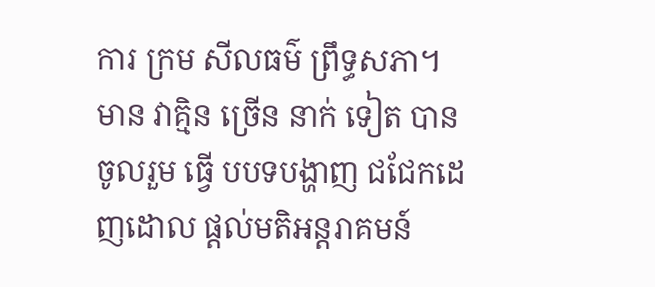ការ ក្រម សីលធម៌ ព្រឹទ្ធសភា។ មាន វាគ្មិន ច្រើន នាក់ ទៀត បាន ចូលរួម ធ្វើ បបទបង្ហាញ ជជែកដេញដោល ផ្តល់មតិអន្តរាគមន៍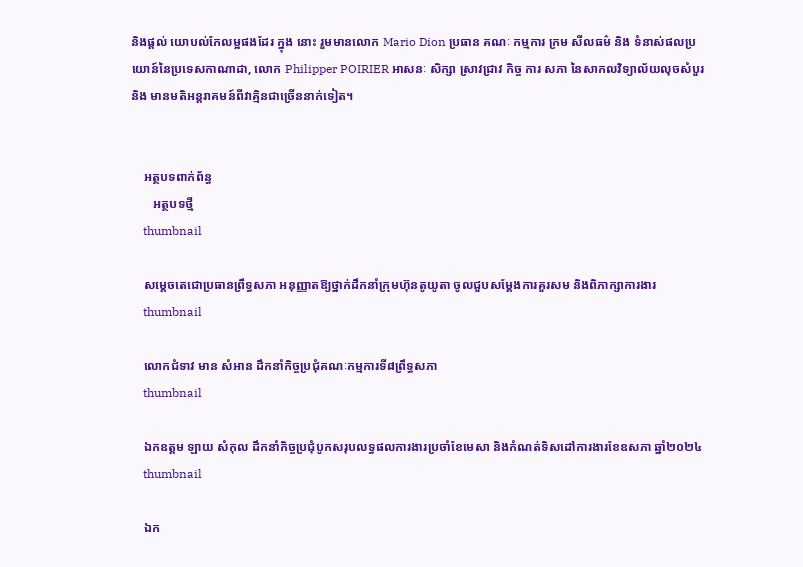និងផ្តល់ យោបល់កែលម្អផងដែរ ក្នុង នោះ រួមមានលោក Mario Dion ប្រធាន គណៈ កម្មការ ក្រម សីលធម៌ និង ទំនាស់ផលប្រយោន៍នៃប្រទេសកាណាដា, លោក Philipper POIRIER អាសនៈ សិក្សា ស្រាវជ្រាវ កិច្ច ការ សភា នៃសាកលវិទ្យាល័យលុចសំបួរ និង មានមតិអន្តរាគមន៍ពីវាគ្មិនជាច្រើននាក់ទៀត។


    អត្ថបទពាក់ព័ន្ធ
       អត្ថបទថ្មី
    thumbnail

    សម្ដេចតេជោប្រធានព្រឹទ្ធសភា អនុញ្ញាតឱ្យថ្នាក់ដឹកនាំក្រុមហ៊ុនតូយូតា ចូលជួបសម្តែងការគួរសម និងពិភាក្សាការងារ
    thumbnail

    លោកជំទាវ មាន សំអាន ដឹកនាំកិច្ចប្រជុំគណៈកម្មការទី៨ព្រឹទ្ធសភា
    thumbnail

    ឯកឧត្តម ឡាយ សំកុល ដឹកនាំកិច្ចប្រជុំបូកសរុបលទ្ធផលការងារប្រចាំខែមេសា និងកំណត់ទិសដៅការងារខែឧសភា ឆ្នាំ២០២៤
    thumbnail

    ឯក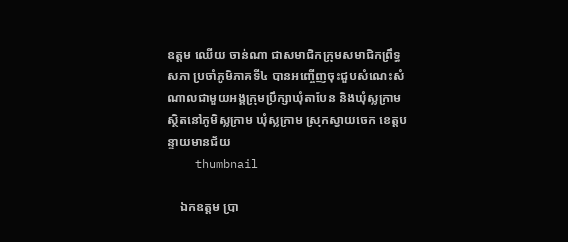ឧត្តម ឈើយ ចាន់ណា ជាសមាជិកក្រុមសមាជិកព្រឹទ្ធសភា ប្រចាំភូមិភាគទី៤ បានអញ្ចើញចុះជួបសំណេះសំណាលជាមួយអង្គក្រុមប្រឹក្សាឃុំតាបែន និងឃុំស្លក្រាម ស្ថិតនៅភូមិស្លក្រាម ឃុំស្លក្រាម ស្រុកស្វាយចេក ខេត្តបន្ទាយមានជ័យ
    thumbnail

    ឯកឧត្តម ប្រា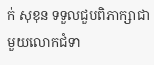ក់ សុខុន ទទួលជួបពិភាក្សាជាមួយលោកជំទា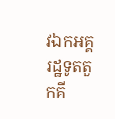វឯកអគ្គរដ្ឋទូតតួកគី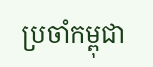ប្រចាំកម្ពុជា